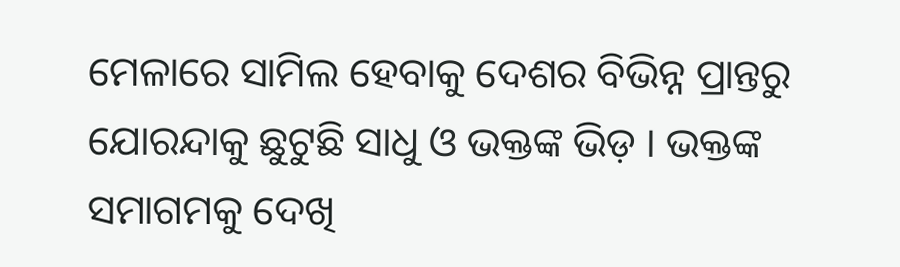ମେଳାରେ ସାମିଲ ହେବାକୁ ଦେଶର ବିଭିନ୍ନ ପ୍ରାନ୍ତରୁ ଯୋରନ୍ଦାକୁ ଛୁଟୁଛି ସାଧୁ ଓ ଭକ୍ତଙ୍କ ଭିଡ଼ । ଭକ୍ତଙ୍କ ସମାଗମକୁ ଦେଖି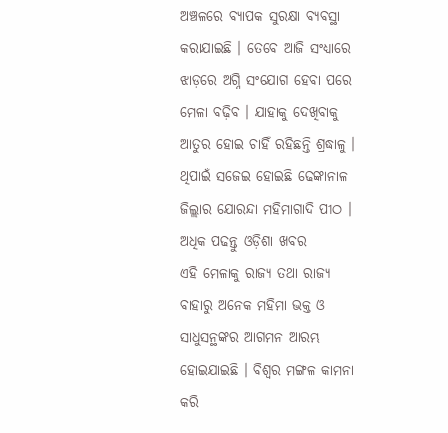ଅଞ୍ଚଳରେ ବ୍ୟାପକ ସୁରକ୍ଷା ବ୍ୟବସ୍ଥା କରାଯାଇଛି । ତେବେ ଆଜି ସଂଧ୍ୟାରେ ଝାଡ଼ରେ ଅଗ୍ନି ସଂଯୋଗ ହେବା ପରେ ମେଳା ବଢ଼ିବ । ଯାହାକୁ ଦେଖିବାକୁ ଆତୁର ହୋଇ ଚାହିଁ ରହିଛନ୍ତି ଶ୍ରଦ୍ଧାଳୁ । ଥିପାଇଁ ସଜେଇ ହୋଇଛି ଢେଙ୍କାନାଳ ଜିଲ୍ଲାର ଯୋରନ୍ଦା ମହିମାଗାଦି ପୀଠ ।
ଅଧିକ ପଢନ୍ତୁ ଓଡ଼ିଶା ଖବର
ଏହି ମେଳାକୁ ରାଜ୍ୟ ତଥା ରାଜ୍ୟ ବାହାରୁ ଅନେକ ମହିମା ଭକ୍ତ ଓ ସାଧୁସନ୍ଥଙ୍କର ଆଗମନ ଆରମ୍ଭ ହୋଇଯାଇଛି । ବିଶ୍ୱର ମଙ୍ଗଳ କାମନା କରି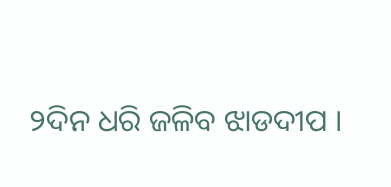୨ଦିନ ଧରି ଜଳିବ ଝାଡଦୀପ ।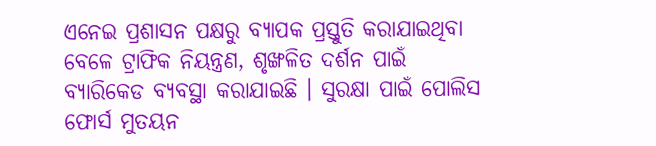ଏନେଇ ପ୍ରଶାସନ ପକ୍ଷରୁ ବ୍ୟାପକ ପ୍ରସ୍ତୁତି କରାଯାଇଥିବା ବେଳେ ଟ୍ରାଫିକ ନିୟନ୍ତ୍ରଣ, ଶୃଙ୍ଖଳିତ ଦର୍ଶନ ପାଇଁ ବ୍ୟାରିକେଡ ବ୍ୟବସ୍ଥା କରାଯାଇଛି । ସୁରକ୍ଷା ପାଇଁ ପୋଲିସ ଫୋର୍ସ ମୁତୟନ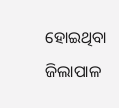ହୋଇଥିବା ଜିଲାପାଳ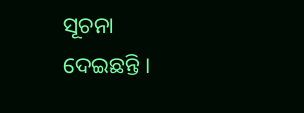ସୂଚନା ଦେଇଛନ୍ତି ।